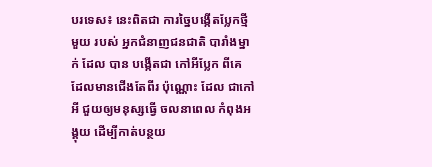បរទេស៖ នេះពិតជា ការច្នៃបង្កើតប្លែកថ្មីមួយ របស់ អ្នកជំនាញជនជាតិ បារាំងម្នាក់ ដែល បាន បង្កើតជា កៅអីប្លែក ពីគេ ដែលមានជើងតែពីរ ប៉ុណ្ណោះ ដែល ជាកៅអី ជួយឲ្យមនុស្សធ្វើ ចលនាពេល កំពុងអង្គុយ ដើម្បីកាត់បន្ថយ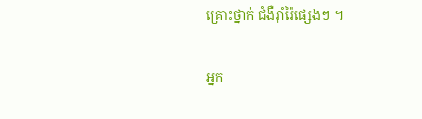គ្រោះថ្នាក់ ជំងឺរុាំរ៉ៃផ្សេងៗ ។

អ្នក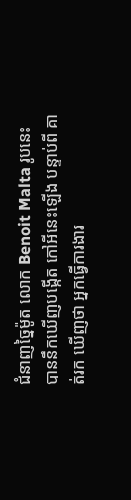ជំនាញច្នៃម៉ូត លោក Benoit Malta រូបនេះ បាននឹកឃើញបង្កើត កៅអីនេះឡើង បន្ទាប់ពី គាត់រក ឃើញថា អ្នកធ្វើការងារ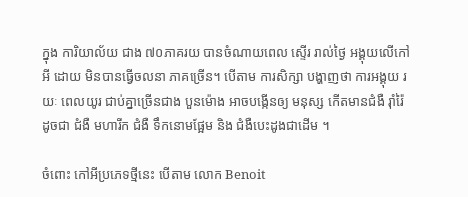ក្នុង ការិយាល័យ ជាង ៧០ភាគរយ បានចំណាយពេល ស្ទើរ រាល់ថ្ងៃ អង្គុយលើកៅអី ដោយ មិនបានធ្វើចលនា ភាគច្រើន។ បើតាម ការសិក្សា បង្ហាញថា ការអង្គុយ រយៈ ពេលយូរ ជាប់គ្នាច្រើនជាង បួនម៉ោង អាចបង្កើនឲ្យ មនុស្ស កើតមានជំងឺ រ៉ាំរ៉ៃ ដូចជា ជំងឺ មហារីក ជំងឺ ទឹកនោមផ្អែម និង ជំងឺបេះដូងជាដើម ។

ចំពោះ កៅអីប្រភេទថ្មីនេះ បើតាម លោក Benoit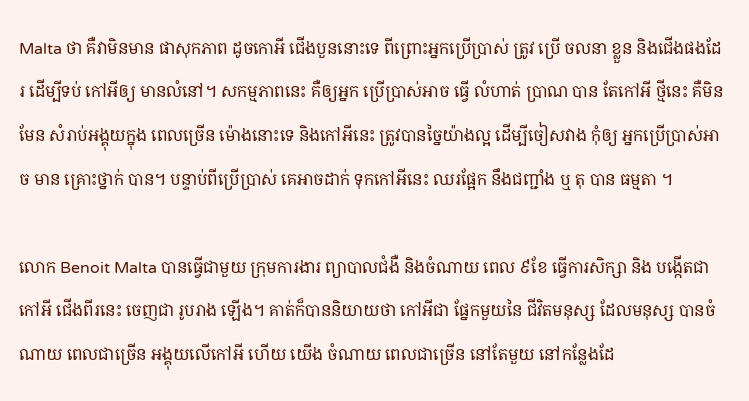Malta ថា គឺវាមិនមាន ផាសុកភាព ដូចកោអី ជើងបួននោះទេ ពីព្រោះអ្នកប្រើប្រាស់ ត្រូវ ប្រើ ចលនា ខ្លួន និងជើងផងដែរ ដើម្បីទប់ កៅអីឲ្យ មានលំនៅ។ សកម្មភាពនេះ គឺឲ្យអ្នក ប្រើប្រាស់អាច ធ្វើ លំហាត់ ប្រាណ បាន តែកៅអី ថ្មីនេះ គឺមិនមែន សំរាប់អង្គុយក្នុង ពេលច្រើន ម៉ោងនោះទេ និងកៅអីនេះ ត្រូវបានច្នៃយ៉ាងល្អ ដើម្បីចៀសវាង កុំឲ្យ អ្នកប្រើប្រាស់អាច មាន គ្រោះថ្នាក់ បាន។ បន្ទាប់ពីប្រើប្រាស់ គេអាចដាក់ ទុកកៅអីនេះ ឈរផ្អែក នឹងជញ្ជាំង ឬ តុ បាន ធម្មតា ។

លោក Benoit Malta បានធ្វើជាមួយ ក្រុមការងារ ព្យាបាលជំងឺ និងចំណាយ ពេល ៩ខែ ធ្វើការសិក្សា និង បង្កើតជា កៅអី ជើងពីរនេះ ចេញជា រូបរាង ឡើង។ គាត់ក៏បាននិយាយថា កៅអីជា ផ្នែកមួយនៃ ជីវិតមនុស្ស ដែលមនុស្ស បានចំណាយ ពេលជាច្រើន អង្គុយលើកៅអី ហើយ យើង ចំណាយ ពេលជាច្រើន នៅតែមួយ នៅកន្លែងដែ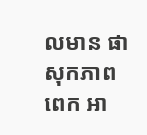លមាន ផាសុកភាពពេក អា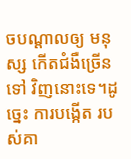ចបណ្តាលឲ្យ មនុស្ស កើតជំងឺច្រើនទៅ វិញនោះទេ។ដូច្នេះ ការបង្កើត របស់គា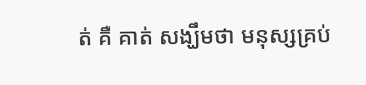ត់ គឺ គាត់ សង្ឃឹមថា មនុស្សគ្រប់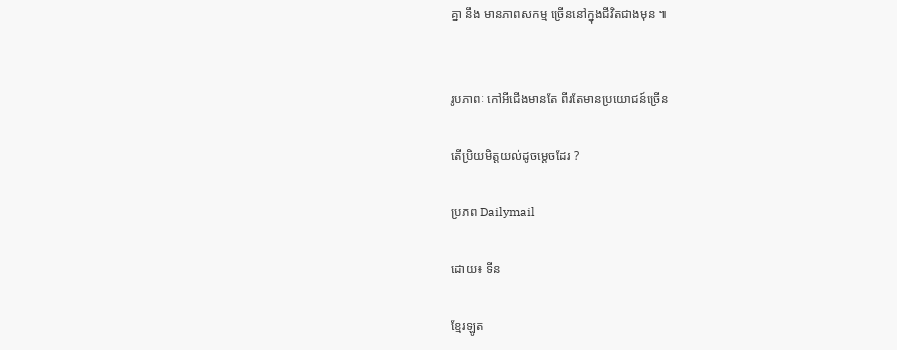គ្នា នឹង មានភាពសកម្ម ច្រើននៅក្នុងជីវិតជាងមុន ៕


រូបភាពៈ កៅអីជើងមានតែ ពីរតែមានប្រយោជន៍ច្រើន

តើប្រិយមិត្តយល់ដូចម្តេចដែរ ?

ប្រភព Dailymail

ដោយ៖ ទីន

ខ្មែរឡូត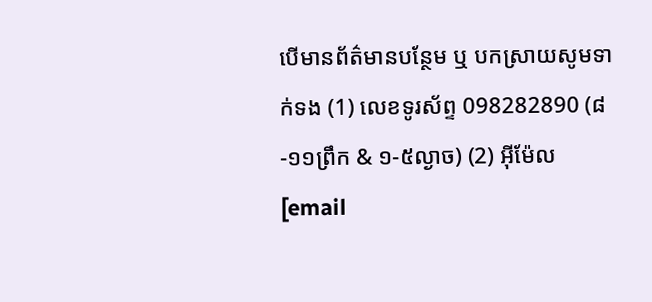បើមានព័ត៌មានបន្ថែម ឬ បកស្រាយសូមទាក់ទង (1) លេខទូរស័ព្ទ 098282890 (៨-១១ព្រឹក & ១-៥ល្ងាច) (2) អ៊ីម៉ែល [email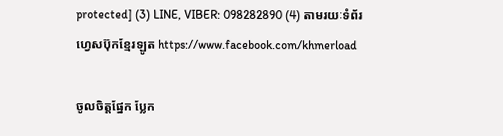protected] (3) LINE, VIBER: 098282890 (4) តាមរយៈទំព័រហ្វេសប៊ុកខ្មែរឡូត https://www.facebook.com/khmerload

ចូលចិត្តផ្នែក ប្លែក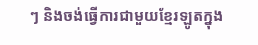ៗ និងចង់ធ្វើការជាមួយខ្មែរឡូតក្នុង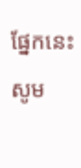ផ្នែកនេះ សូម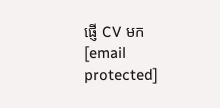ផ្ញើ CV មក [email protected]